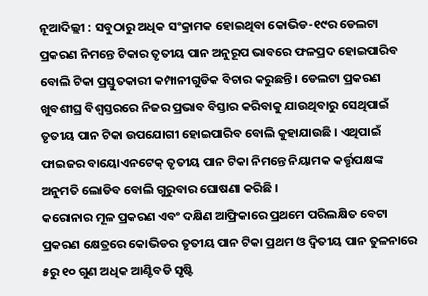ନୂଆଦିଲ୍ଲୀ : ସବୁଠାରୁ ଅଧିକ ସଂକ୍ରାମକ ହୋଇଥିବା କୋଭିଡ-୧୯ର ଡେଲଟା ପ୍ରକରଣ ନିମନ୍ତେ ଟିକାର ତୃତୀୟ ପାନ ଅନୁରୂପ ଭାବରେ ଫଳପ୍ରଦ ହୋଇପାରିବ ବୋଲି ଟିକା ପ୍ରସ୍ତୁତକାରୀ କମ୍ପାନୀଗୁଡିକ ବିଚାର କରୁଛନ୍ତି । ଡେଲଟା ପ୍ରକରଣ ଖୁବଶୀଘ୍ର ବିଶ୍ୱସ୍ତରରେ ନିଜର ପ୍ରଭାବ ବିସ୍ତାର କରିବାକୁ ଯାଉଥିବାରୁ ସେଥିପାଇଁ ତୃତୀୟ ପାନ ଟିକା ଉପଯୋଗୀ ହୋଇପାରିବ ବୋଲି କୁହାଯାଉଛି । ଏଥିପାଇଁ ଫାଇଜର ବାୟୋଏନଟେକ୍ ତୃତୀୟ ପାନ ଟିକା ନିମନ୍ତେ ନିୟାମକ କର୍ତ୍ତୃପକ୍ଷଙ୍କ ଅନୁମତି ଲୋଡିବ ବୋଲି ଗୁରୁବାର ଘୋଷଣା କରିଛି ।
କରୋନାର ମୂଳ ପ୍ରକରଣ ଏବଂ ଦକ୍ଷିଣ ଆଫ୍ରିକାରେ ପ୍ରଥମେ ପରିଲକ୍ଷିତ ବେଟା ପ୍ରକରଣ କ୍ଷେତ୍ରରେ କୋଭିଡର ତୃତୀୟ ପାନ ଟିକା ପ୍ରଥମ ଓ ଦ୍ୱିତୀୟ ପାନ ତୁଳନାରେ ୫ରୁ ୧୦ ଗୁଣ ଅଧିକ ଆଣ୍ଟିବଡି ସୃଷ୍ଟି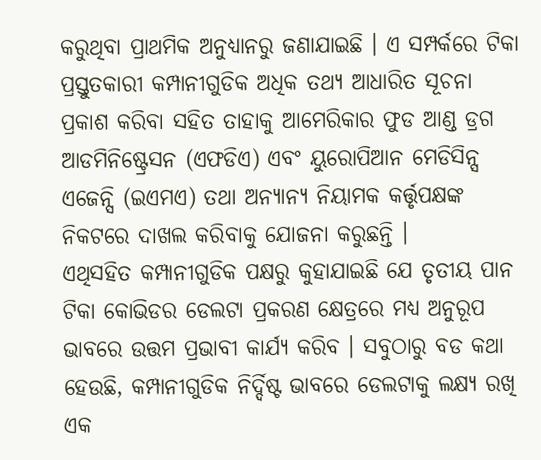କରୁଥିବା ପ୍ରାଥମିକ ଅନୁଧ୍ୟାନରୁ ଜଣାଯାଇଛି । ଏ ସମ୍ପର୍କରେ ଟିକା ପ୍ରସ୍ତୁତକାରୀ କମ୍ପାନୀଗୁଡିକ ଅଧିକ ତଥ୍ୟ ଆଧାରିତ ସୂଚନା ପ୍ରକାଶ କରିବା ସହିତ ତାହାକୁ ଆମେରିକାର ଫୁଡ ଆଣ୍ଡ ଡ୍ରଗ ଆଡମିନିଷ୍ଟ୍ରେସନ (ଏଫଡିଏ) ଏବଂ ୟୁରୋପିଆନ ମେଡିସିନ୍ସ ଏଜେନ୍ସି (ଇଏମଏ) ତଥା ଅନ୍ୟାନ୍ୟ ନିୟାମକ କର୍ତ୍ତୃପକ୍ଷଙ୍କ ନିକଟରେ ଦାଖଲ କରିବାକୁ ଯୋଜନା କରୁଛନ୍ତି ।
ଏଥିସହିତ କମ୍ପାନୀଗୁଡିକ ପକ୍ଷରୁ କୁହାଯାଇଛି ଯେ ତୃତୀୟ ପାନ ଟିକା କୋଭିଡର ଡେଲଟା ପ୍ରକରଣ କ୍ଷେତ୍ରରେ ମଧ୍ୟ ଅନୁରୂପ ଭାବରେ ଉତ୍ତମ ପ୍ରଭାବୀ କାର୍ଯ୍ୟ କରିବ । ସବୁଠାରୁ ବଡ କଥା ହେଉଛି, କମ୍ପାନୀଗୁଡିକ ନିର୍ଦ୍ଦିଷ୍ଟ ଭାବରେ ଡେଲଟାକୁ ଲକ୍ଷ୍ୟ ରଖି ଏକ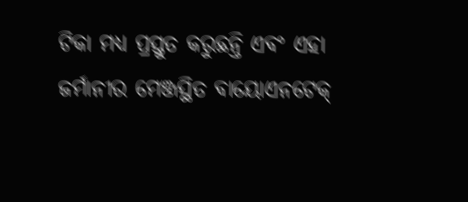ଟିକା ମଧ୍ୟ ପ୍ରସ୍ତୁତ କରୁଛନ୍ତି ଏବଂ ଏହା ଜର୍ମାନୀର ମେଞ୍ଜସ୍ଥିତ ବାୟୋଏନଟେକ୍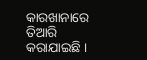କାରଖାନାରେ ତିଆରି କରାଯାଇଛି ।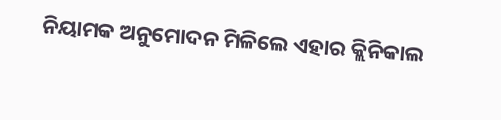ନିୟାମକ ଅନୁମୋଦନ ମିଳିଲେ ଏହାର କ୍ଲିନିକାଲ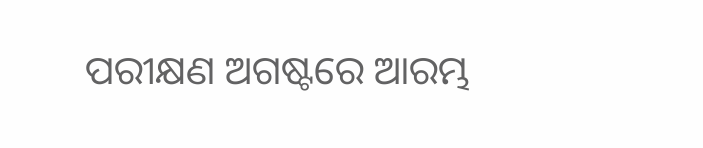ପରୀକ୍ଷଣ ଅଗଷ୍ଟରେ ଆରମ୍ଭ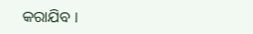କରାଯିବ ।